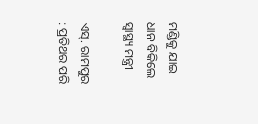ମଣ୍ଡିକୁ ଯାଇ ଧାନ ବିକିଲେ ସ୍ବାସ୍ଥ୍ୟ ମନ୍ତ୍ରୀ

ଏସ୍‌. ରାମପୁର : ପ୍ରତିଥର ପରି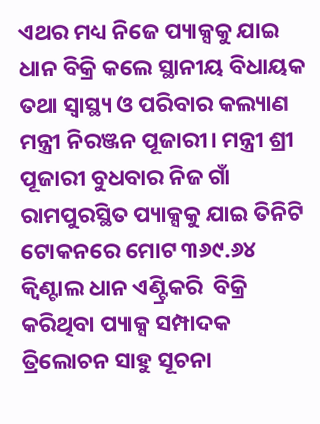ଏଥର ମଧ୍ୟ ନିଜେ ପ୍ୟାକ୍ସକୁ ଯାଇ ଧାନ ବିକ୍ରି କଲେ ସ୍ଥାନୀୟ ବିଧାୟକ ତଥା ସ୍ବାସ୍ଥ୍ୟ ଓ ପରିବାର କଲ୍ୟାଣ ମନ୍ତ୍ରୀ ନିରଞ୍ଜନ ପୂଜାରୀ। ମନ୍ତ୍ରୀ ଶ୍ରୀ ପୂଜାରୀ ବୁଧବାର ନିଜ ଗାଁ ରାମପୁରସ୍ଥିତ ପ୍ୟାକ୍ସକୁ ଯାଇ ତିନିଟି ଟୋକନରେ ମୋଟ ୩୬୯.୬୪ କ୍ବିଣ୍ଟାଲ ଧାନ ଏଣ୍ଟ୍ରିକରି  ବିକ୍ରି କରିଥିବା ପ୍ୟାକ୍ସ ସମ୍ପାଦକ ତ୍ରିଲୋଚନ ସାହୁ ସୂଚନା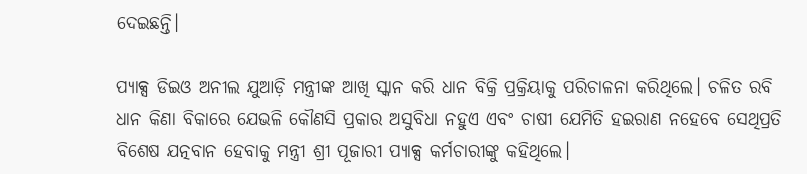ଦେଇଛନ୍ତି।

ପ୍ୟାକ୍ସ ଡିଇଓ ଅନୀଲ ଯୁଆଡ଼ି ମନ୍ତ୍ରୀଙ୍କ ଆଖି ସ୍କାନ କରି ଧାନ ବିକ୍ରି ପ୍ରକ୍ରିୟାକୁ ପରିଚାଳନା କରିଥିଲେ। ଚଳିତ ରବି ଧାନ କିଣା ବିକାରେ ଯେଭଳି କୌଣସି ପ୍ରକାର ଅସୁବିଧା ନହୁଏ ଏବଂ ଚାଷୀ ଯେମିତି ହଇରାଣ ନହେବେ ସେଥିପ୍ରତି ବିଶେଷ ଯତ୍ନବାନ ହେବାକୁ ମନ୍ତ୍ରୀ ଶ୍ରୀ ପୂଜାରୀ ପ୍ୟାକ୍ସ କର୍ମଚାରୀଙ୍କୁ କହିଥିଲେ।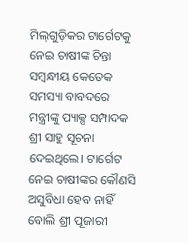ମିଲ୍‌ଗୁଡ଼ିକର ଟାର୍ଗେଟକୁ ନେଇ ଚାଷୀଙ୍କ ଚିନ୍ତା ସମ୍ବନ୍ଧୀୟ କେତେକ ସମସ୍ୟା ବାବଦରେ ମନ୍ତ୍ରୀଙ୍କୁ ପ୍ୟାକ୍ସ ସମ୍ପାଦକ ଶ୍ରୀ ସାହୁ ସୂଚନା ଦେଇଥିଲେ। ଟାର୍ଗେଟ ନେଇ ଚାଷୀଙ୍କର କୌଣସି ଅସୁବିଧା ହେବ ନାହିଁ ବୋଲି ଶ୍ରୀ ପୂଜାରୀ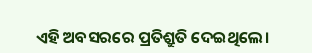ଏହି ଅବସରରେ ପ୍ରତିଶ୍ରୁତି ଦେଇଥିଲେ।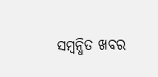ସମ୍ବନ୍ଧିତ ଖବର